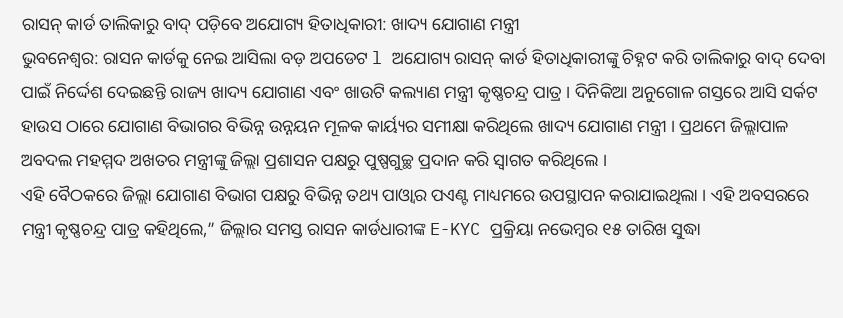ରାସନ୍ କାର୍ଡ ତାଲିକାରୁ ବାଦ୍ ପଡ଼ିବେ ଅଯୋଗ୍ୟ ହିତାଧିକାରୀ: ଖାଦ୍ୟ ଯୋଗାଣ ମନ୍ତ୍ରୀ
ଭୁବନେଶ୍ବର: ରାସନ କାର୍ଡକୁ ନେଇ ଆସିଲା ବଡ଼ ଅପଡେଟ l ଅଯୋଗ୍ୟ ରାସନ୍ କାର୍ଡ ହିତାଧିକାରୀଙ୍କୁ ଚିହ୍ନଟ କରି ତାଲିକାରୁ ବାଦ୍ ଦେବା ପାଇଁ ନିର୍ଦ୍ଦେଶ ଦେଇଛନ୍ତି ରାଜ୍ୟ ଖାଦ୍ୟ ଯୋଗାଣ ଏବଂ ଖାଉଟି କଲ୍ୟାଣ ମନ୍ତ୍ରୀ କୃଷ୍ଣଚନ୍ଦ୍ର ପାତ୍ର । ଦିନିକିଆ ଅନୁଗୋଳ ଗସ୍ତରେ ଆସି ସର୍କଟ ହାଉସ ଠାରେ ଯୋଗାଣ ବିଭାଗର ବିଭିନ୍ନ ଉନ୍ନୟନ ମୂଳକ କାର୍ୟ୍ୟର ସମୀକ୍ଷା କରିଥିଲେ ଖାଦ୍ୟ ଯୋଗାଣ ମନ୍ତ୍ରୀ । ପ୍ରଥମେ ଜିଲ୍ଲାପାଳ ଅବଦଲ ମହମ୍ମଦ ଅଖତର ମନ୍ତ୍ରୀଙ୍କୁ ଜିଲ୍ଲା ପ୍ରଶାସନ ପକ୍ଷରୁ ପୁଷ୍ପଗୁଚ୍ଛ ପ୍ରଦାନ କରି ସ୍ବାଗତ କରିଥିଲେ ।
ଏହି ବୈଠକରେ ଜିଲ୍ଲା ଯୋଗାଣ ବିଭାଗ ପକ୍ଷରୁ ବିଭିନ୍ନ ତଥ୍ୟ ପାଓ୍ବାର ପଏଣ୍ଟ ମାଧ୍ୟମରେ ଉପସ୍ଥାପନ କରାଯାଇଥିଲା । ଏହି ଅବସରରେ ମନ୍ତ୍ରୀ କୃଷ୍ଣଚନ୍ଦ୍ର ପାତ୍ର କହିଥିଲେ,” ଜିଲ୍ଲାର ସମସ୍ତ ରାସନ କାର୍ଡଧାରୀଙ୍କ E-KYC ପ୍ରକ୍ରିୟା ନଭେମ୍ବର ୧୫ ତାରିଖ ସୁଦ୍ଧା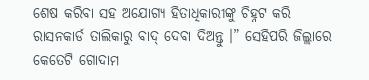ଶେଷ କରିବା ସହ ଅଯୋଗ୍ୟ ହିତାଧିକାରୀଙ୍କୁ ଚିହ୍ନଟ କରି ରାସନକାର୍ଡ ତାଲିକାରୁ ବାଦ୍ ଦେବା ଦିଅନ୍ତୁ ।” ସେହିପରି ଜିଲ୍ଲାରେ କେତେଟି ଗୋଦାମ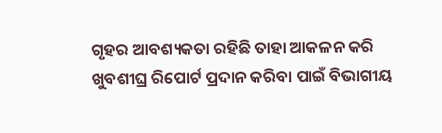ଗୃହର ଆବଶ୍ୟକତା ରହିଛି ତାହା ଆକଳନ କରି ଖୁବଶୀଘ୍ର ରିପୋର୍ଟ ପ୍ରଦାନ କରିବା ପାଇଁ ବିଭାଗୀୟ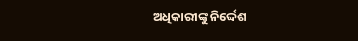ଅଧିକାରୀଙ୍କୁ ନିର୍ଦ୍ଦେଶ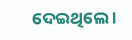ଦେଇଥିଲେ ।